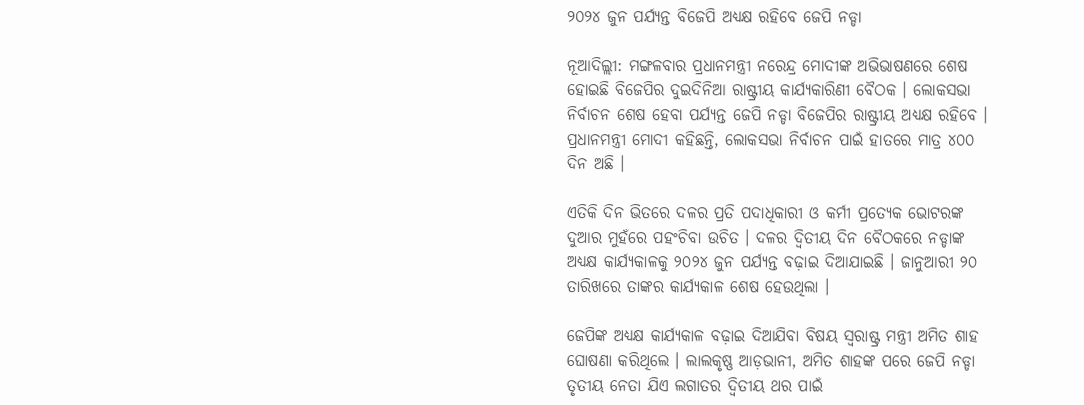୨୦୨୪ ଜୁନ ପର୍ଯ୍ୟନ୍ତ ବିଜେପି ଅଧ୍ୟକ୍ଷ ରହିବେ ଜେପି ନଡ୍ଡା

ନୂଆଦିଲ୍ଲୀ: ମଙ୍ଗଳବାର ପ୍ରଧାନମନ୍ତ୍ରୀ ନରେନ୍ଦ୍ର ମୋଦୀଙ୍କ ଅଭିଭାଷଣରେ ଶେଷ ହୋଇଛି ବିଜେପିର ଦୁଇଦିନିଆ ରାଷ୍ଟ୍ରୀୟ କାର୍ଯ୍ୟକାରିଣୀ ବୈଠକ । ଲୋକସଭା ନିର୍ବାଚନ ଶେଷ ହେବା ପର୍ଯ୍ୟନ୍ତ ଜେପି ନଡ୍ଡା ବିଜେପିର ରାଷ୍ଟ୍ରୀୟ ଅଧ୍ୟକ୍ଷ ରହିବେ । ପ୍ରଧାନମନ୍ତ୍ରୀ ମୋଦୀ କହିଛନ୍ତି, ଲୋକସଭା ନିର୍ବାଚନ ପାଇଁ ହାତରେ ମାତ୍ର ୪୦୦ ଦିନ ଅଛି ।

ଏତିକି ଦିନ ଭିତରେ ଦଳର ପ୍ରତି ପଦାଧିକାରୀ ଓ କର୍ମୀ ପ୍ରତ୍ୟେକ ଭୋଟରଙ୍କ ଦୁଆର ମୁହଁରେ ପହଂଚିବା ଉଚିତ । ଦଳର ଦ୍ୱିତୀୟ ଦିନ ବୈଠକରେ ନଡ୍ଡାଙ୍କ ଅଧ୍ୟକ୍ଷ କାର୍ଯ୍ୟକାଳକୁ ୨୦୨୪ ଜୁନ ପର୍ଯ୍ୟନ୍ତ ବଢ଼ାଇ ଦିଆଯାଇଛି । ଜାନୁଆରୀ ୨୦ ତାରିଖରେ ତାଙ୍କର କାର୍ଯ୍ୟକାଳ ଶେଷ ହେଉଥିଲା ।

ଜେପିଙ୍କ ଅଧ୍ୟକ୍ଷ କାର୍ଯ୍ୟକାଳ ବଢ଼ାଇ ଦିଆଯିବା ବିଷୟ ସ୍ୱରାଷ୍ଟ୍ର ମନ୍ତ୍ରୀ ଅମିତ ଶାହ ଘୋଷଣା କରିଥିଲେ । ଲାଲକୃଷ୍ଣ ଆଡ଼ଭାନୀ, ଅମିତ ଶାହଙ୍କ ପରେ ଜେପି ନଡ୍ଡା ତୃତୀୟ ନେତା ଯିଏ ଲଗାତର ଦ୍ୱିତୀୟ ଥର ପାଇଁ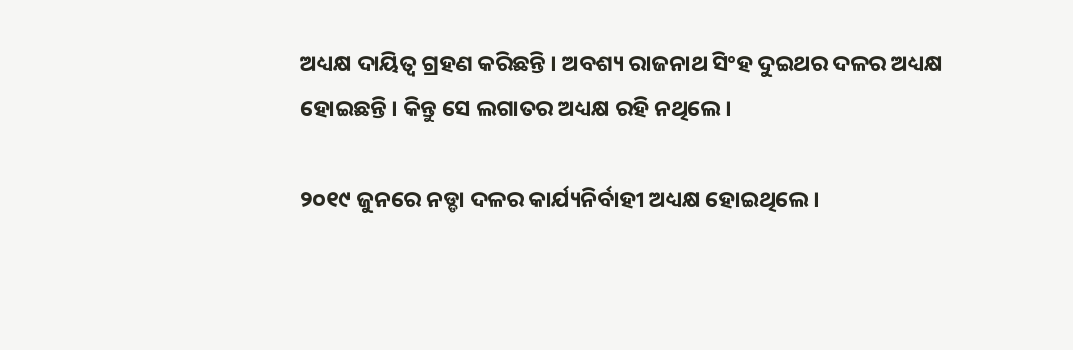ଅଧ୍ୟକ୍ଷ ଦାୟିତ୍ୱ ଗ୍ରହଣ କରିଛନ୍ତି । ଅବଶ୍ୟ ରାଜନାଥ ସିଂହ ଦୁଇଥର ଦଳର ଅଧ୍ୟକ୍ଷ ହୋଇଛନ୍ତି । କିନ୍ତୁ ସେ ଲଗାତର ଅଧ୍ୟକ୍ଷ ରହି ନଥିଲେ ।

୨୦୧୯ ଜୁନରେ ନଡ୍ଡା ଦଳର କାର୍ଯ୍ୟନିର୍ବାହୀ ଅଧ୍ୟକ୍ଷ ହୋଇଥିଲେ ।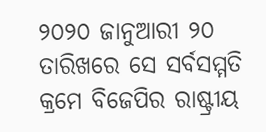୨୦୨୦ ଜାନୁଆରୀ ୨୦ ତାରିଖରେ ସେ ସର୍ବସମ୍ମତି କ୍ରମେ ବିଜେପିର ରାଷ୍ଟ୍ରୀୟ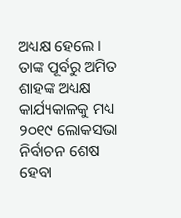ଅଧ୍ୟକ୍ଷ ହେଲେ । ତାଙ୍କ ପୂର୍ବରୁ ଅମିତ ଶାହଙ୍କ ଅଧ୍ୟକ୍ଷ କାର୍ଯ୍ୟକାଳକୁ ମଧ୍ୟ ୨୦୧୯ ଲୋକସଭା ନିର୍ବାଚନ ଶେଷ ହେବା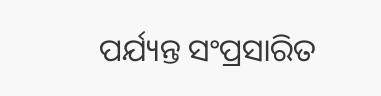ପର୍ଯ୍ୟନ୍ତ ସଂପ୍ରସାରିତ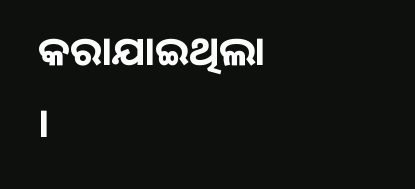କରାଯାଇଥିଲା ।